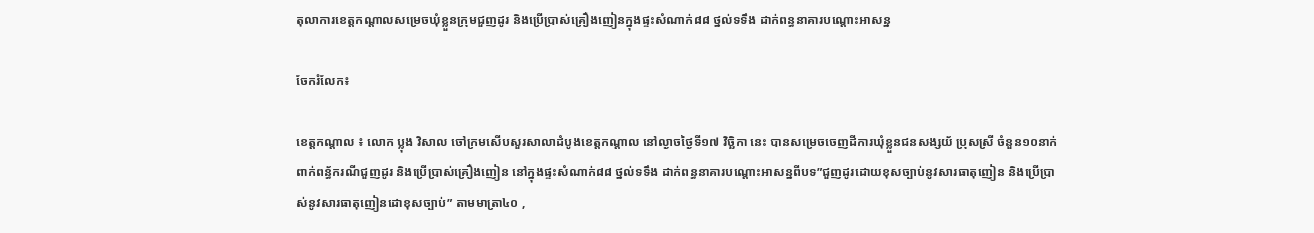តុលាការខេត្តកណ្តាលសម្រេចឃុំខ្លួនក្រុមជួញដូរ និងប្រើប្រាស់គ្រឿងញៀនក្នុងផ្ទះសំណាក់៨៨ ថ្នល់ទទឹង ដាក់ពន្ធនាគារបណ្តោះអាសន្ន

ចែករំលែក៖

ខេត្តកណ្តាល ៖ លោក ប្លុង វិសាល ចៅក្រមសើបសួរសាលាដំបូងខេត្តកណ្តាល នៅល្ងាចថ្ងៃទី១៧ វិច្ឆិកា នេះ បានសម្រេចចេញដីការឃុំខ្លួនជនសង្សយ័ ប្រុសស្រី ចំនួន១០នាក់ ពាក់ពន្ធ័ករណីជួញដូរ និងប្រើប្រាស់គ្រឿងញៀន នៅក្នុងផ្ទះសំណាក់៨៨ ថ្នល់ទទឹង ដាក់ពន្ធនាគារបណ្តោះអាសន្នពីបទ”ជួញដូរដោយខុសច្បាប់នូវសារធាតុញៀន និងប្រើប្រាស់នូវសារធាតុញៀនដោខុសច្បាប់” តាមមាត្រា៤០ ,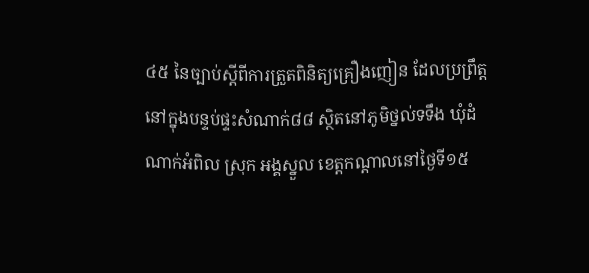៤៥ នៃច្បាប់ស្តីពីការត្រួតពិនិត្យគ្រឿងញៀន ដែលប្រព្រឹត្តនៅក្នុងបន្ទប់ផ្ទះសំណាក់៨៨ ស្ថិតនៅភូមិថ្នល់ទទឹង ឃុំដំណាក់អំពិល ស្រុក អង្គស្នួល ខេត្តកណ្តាលនៅថ្ងៃទី១៥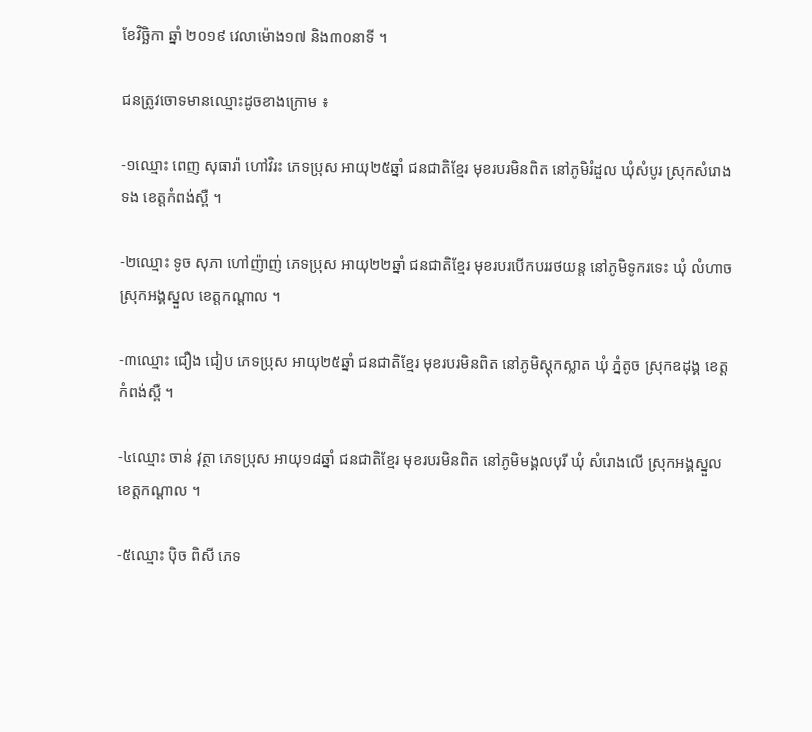ខែវិច្ឆិកា ឆ្នាំ ២០១៩ វេលាម៉ោង១៧ និង៣០នាទី ។

ជនត្រូវចោទមានឈ្មោះដូចខាងក្រោម ៖

-១ឈ្មោះ ពេញ សុធារ៉ា ហៅវិរះ ភេទប្រុស អាយុ២៥ឆ្នាំ ជនជាតិខ្មែរ មុខរបរមិនពិត នៅភូមិរំដួល ឃុំសំបូរ ស្រុកសំរោងទង ខេត្តកំពង់ស្ពឺ ។

-២ឈ្មោះ ទូច សុភា ហៅញ៉ាញ់ ភេទប្រុស អាយុ២២ឆ្នាំ ជនជាតិខ្មែរ មុខរបរបើកបររថយន្ត នៅភូមិទូករទេះ ឃុំ លំហាច ស្រុកអង្គស្នួល ខេត្តកណ្តាល ។

-៣ឈ្មោះ ជឿង ជៀប ភេទប្រុស អាយុ២៥ឆ្នាំ ជនជាតិខ្មែរ មុខរបរមិនពិត នៅភូមិស្តុកស្លាត ឃុំ ភ្នំតូច ស្រុកឧដុង្គ ខេត្តកំពង់ស្ពឺ ។

-៤ឈ្មោះ ចាន់ វុត្ថា ភេទប្រុស អាយុ១៨ឆ្នាំ ជនជាតិខ្មែរ មុខរបរមិនពិត នៅភូមិមង្គលបុរី ឃុំ សំរោងលើ ស្រុកអង្គស្នួល ខេត្តកណ្តាល ។

-៥ឈ្មោះ ប៉ិច ពិសី ភេទ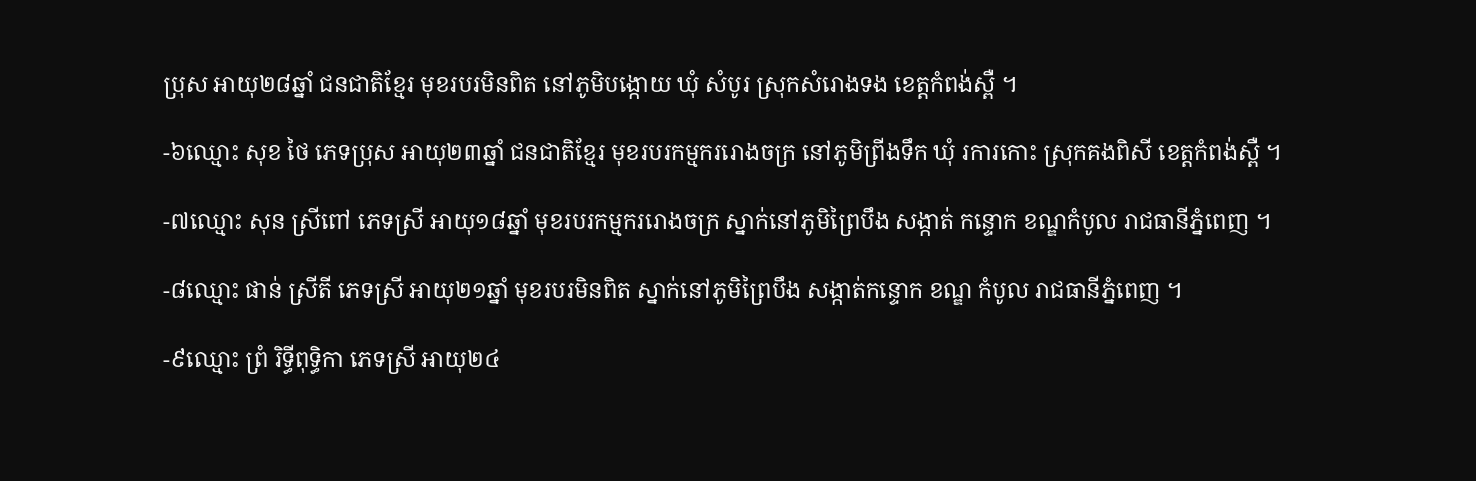ប្រុស អាយុ២៨ឆ្នាំ ជនជាតិខ្មែរ មុខរបរមិនពិត នៅភូមិបង្កោយ ឃុំ សំបូរ ស្រុកសំរោងទង ខេត្តកំពង់ស្ពឺ ។

-៦ឈ្មោះ សុខ ថៃ ភេទប្រុស អាយុ២៣ឆ្នាំ ជនជាតិខ្មែរ មុខរបរកម្មកររោងចក្រ នៅភូមិព្រីងទឹក ឃុំ រការកោះ ស្រុកគងពិសី ខេត្តកំពង់ស្ពឺ ។

-៧ឈ្មោះ សុន ស្រីពៅ ភេទស្រី អាយុ១៨ឆ្នាំ មុខរបរកម្មកររោងចក្រ ស្នាក់នៅភូមិព្រៃបឹង សង្កាត់ កន្ទោក ខណ្ឌកំបូល រាជធានីភ្នំពេញ ។

-៨ឈ្មោះ ផាន់ ស្រីតី ភេទស្រី អាយុ២១ឆ្នាំ មុខរបរមិនពិត ស្នាក់នៅភូមិព្រៃបឹង សង្កាត់កន្ទោក ខណ្ឌ កំបូល រាជធានីភ្នំពេញ ។

-៩ឈ្មោះ ព្រំ រិទ្ធីពុទ្ធិកា ភេទស្រី អាយុ២៤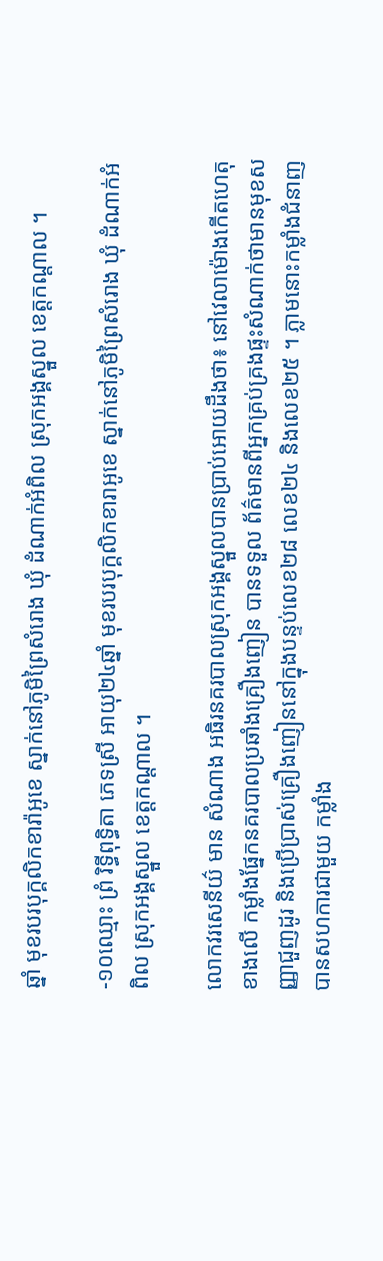ឆ្នាំ មុខរបរបុក្គលិកខារ៉ាអូខេ ស្នាក់នៅភូមិព្រៃសំរោង ឃុំ ដំណាក់អំពិល ស្រុកអង្គស្នួល ខេត្តកណ្តាល ។

-១០ឈ្មោះ ព្រំ រិទ្ធីពុទ្ធិតា ភេទស្រី អាយុ២៤ឆ្នាំ មុខរបរបុក្គលិកខារាអូខេ ស្នាក់នៅភូមិព្រៃសំរោង ឃុំ ដំណាក់អំពិល ស្រុកអង្គស្នួល ខេត្តកណ្តាល ។

លោកវរសេនីយ៌ មាន សំណាង អធិរនគរបាលស្រុកអង្គស្នួលបានប្រាប់អោយដឹងថា៖ នៅវេលាម៉ោងកើតហេតុខាងលើ កម្លាំងផ្នែកនគរបាលប្រឆាំងគ្រឿងញៀន បានទទួល ព័ត៌មានពីអ្នកគ្រប់គ្រងផ្ទះសំណាក់ថាមានមុខសញ្ញាជួញដូរ និងប្រើប្រាស់គ្រឿងញៀននៅក្នុងបន្ទប់លេខ២៨ លេខ២៤ និងលេខ២៥ ។ ភ្លាមនោះកម្លាំងជំនាញបានសហការជាមួយ កម្លាំង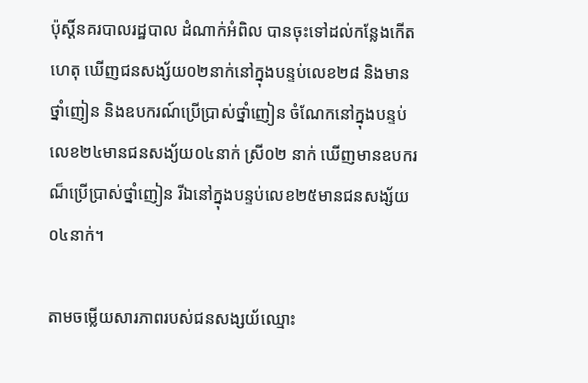ប៉ុស្តិ៍នគរបាលរដ្ឋបាល ដំណាក់អំពិល បានចុះទៅដល់កន្លែងកើតហេតុ ឃើញជនសង្ស័យ០២នាក់នៅក្នុងបន្ទប់លេខ២៨ និងមាន ថ្នាំញៀន និងឧបករណ៍ប្រើប្រាស់ថ្នាំញៀន ចំណែកនៅក្នុងបន្ទប់លេខ២៤មានជនសង្យ័យ០៤នាក់ ស្រី០២ នាក់ ឃើញមានឧបករណ៏ប្រើប្រាស់ថ្នាំញៀន រីឯនៅក្នុងបន្ទប់លេខ២៥មានជនសង្ស័យ០៤នាក់។

តាមចម្លើយសារភាពរបស់ជនសង្សយ័ឈ្មោះ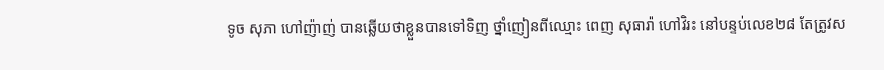ទូច សុភា ហៅញ៉ាញ់ បានឆ្លើយថាខ្លួនបានទៅទិញ ថ្នាំញៀនពីឈ្មោះ ពេញ សុធារ៉ា ហៅវិរះ នៅបន្ទប់លេខ២៨ តែត្រូវស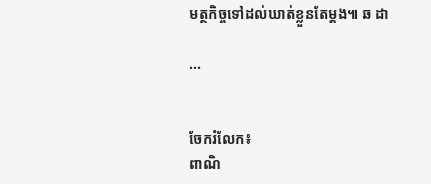មត្ថកិច្ចទៅដល់ឃាត់ខ្លួនតែម្តង៕ ឆ ដា

...


ចែករំលែក៖
ពាណិ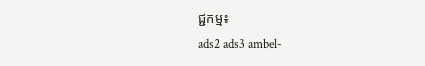ជ្ជកម្ម៖
ads2 ads3 ambel-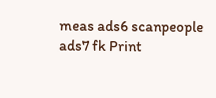meas ads6 scanpeople ads7 fk Print